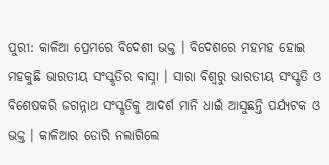ପୁରୀ: କାଳିଆ ପ୍ରେମରେ ବିଦେଶୀ ଭକ୍ତ । ବିଦେଶରେ ମହମହ ହୋଇ ମହକୁଛି ଭାରତୀୟ ସଂସ୍କୃତିର ବାସ୍ନା । ସାରା ବିଶ୍ବରୁ ଭାରତୀୟ ସଂସ୍କୃତି ଓ ବିଶେଷକରି ଜଗନ୍ନାଥ ସଂସ୍କୃତିକୁ ଆଦର୍ଶ ମାନି ଧାଇଁ ଆସୁଛନ୍ତି ପର୍ଯ୍ୟଟକ ଓ ଭକ୍ତ । କାଳିଆର ଡୋରି ନଲାଗିଲେ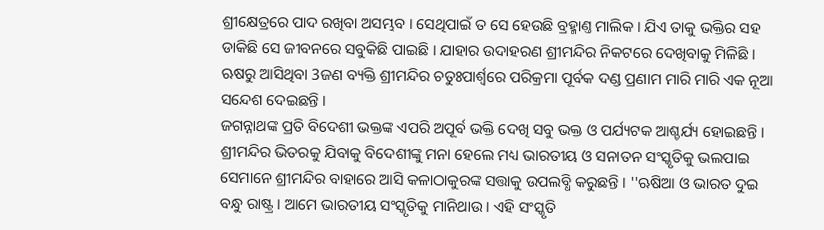ଶ୍ରୀକ୍ଷେତ୍ରରେ ପାଦ ରଖିବା ଅସମ୍ଭବ । ସେଥିପାଇଁ ତ ସେ ହେଉଛି ବ୍ରହ୍ମାଣ୍ତ ମାଲିକ । ଯିଏ ତାକୁ ଭକ୍ତିର ସହ ଡାକିଛି ସେ ଜୀବନରେ ସବୁକିଛି ପାଇଛି । ଯାହାର ଉଦାହରଣ ଶ୍ରୀମନ୍ଦିର ନିକଟରେ ଦେଖିବାକୁ ମିଳିଛି । ଋଷରୁ ଆସିଥିବା 3ଜଣ ବ୍ୟକ୍ତି ଶ୍ରୀମନ୍ଦିର ଚତୁଃପାର୍ଶ୍ୱରେ ପରିକ୍ରମା ପୂର୍ବକ ଦଣ୍ଡ ପ୍ରଣାମ ମାରି ମାରି ଏକ ନୂଆ ସନ୍ଦେଶ ଦେଇଛନ୍ତି ।
ଜଗନ୍ନାଥଙ୍କ ପ୍ରତି ବିଦେଶୀ ଭକ୍ତଙ୍କ ଏପରି ଅପୂର୍ବ ଭକ୍ତି ଦେଖି ସବୁ ଭକ୍ତ ଓ ପର୍ଯ୍ୟଟକ ଆଶ୍ଚର୍ଯ୍ୟ ହୋଇଛନ୍ତି । ଶ୍ରୀମନ୍ଦିର ଭିତରକୁ ଯିବାକୁ ବିଦେଶୀଙ୍କୁ ମନା ହେଲେ ମଧ୍ୟ ଭାରତୀୟ ଓ ସନାତନ ସଂସ୍କୃତିକୁ ଭଲପାଇ ସେମାନେ ଶ୍ରୀମନ୍ଦିର ବାହାରେ ଆସି କଳାଠାକୁରଙ୍କ ସତ୍ତାକୁ ଉପଲବ୍ଧି କରୁଛନ୍ତି । ''ଋଷିଆ ଓ ଭାରତ ଦୁଇ ବନ୍ଧୁ ରାଷ୍ଟ୍ର । ଆମେ ଭାରତୀୟ ସଂସ୍କୃତିକୁ ମାନିଥାଉ । ଏହି ସଂସ୍କୃତି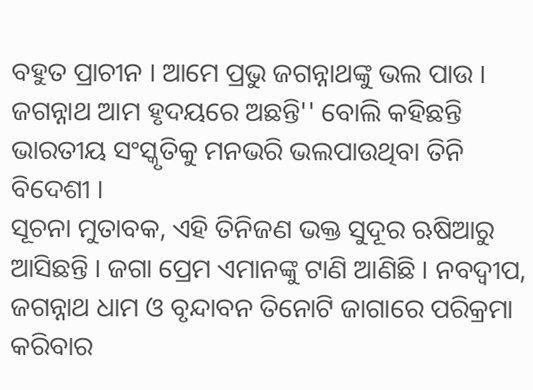ବହୁତ ପ୍ରାଚୀନ । ଆମେ ପ୍ରଭୁ ଜଗନ୍ନାଥଙ୍କୁ ଭଲ ପାଉ । ଜଗନ୍ନାଥ ଆମ ହୃଦୟରେ ଅଛନ୍ତି'' ବୋଲି କହିଛନ୍ତି ଭାରତୀୟ ସଂସ୍କୃତିକୁ ମନଭରି ଭଲପାଉଥିବା ତିନି ବିଦେଶୀ ।
ସୂଚନା ମୁତାବକ, ଏହି ତିନିଜଣ ଭକ୍ତ ସୁଦୂର ଋଷିଆରୁ ଆସିଛନ୍ତି । ଜଗା ପ୍ରେମ ଏମାନଙ୍କୁ ଟାଣି ଆଣିଛି । ନବଦ୍ବୀପ, ଜଗନ୍ନାଥ ଧାମ ଓ ବୃନ୍ଦାବନ ତିନୋଟି ଜାଗାରେ ପରିକ୍ରମା କରିବାର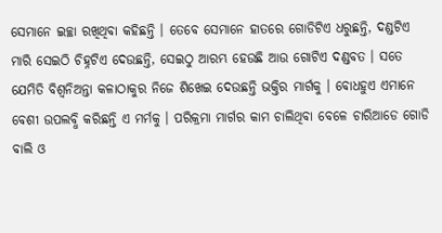ସେମାନେ ଇଚ୍ଛା ରଖିଥିବା କହିଛନ୍ତି । ତେବେ ସେମାନେ ହାତରେ ଗୋଡିଟିଏ ଧରୁଛନ୍ତି, ଦଣ୍ଡଟିଏ ମାରି ସେଇଠି ଚିହ୍ନଟିଏ ଦେଉଛନ୍ତି, ସେଇଠୁ ଆରମ୍ଭ ହେଉଛି ଆଉ ଗୋଟିଏ ଦଣ୍ଡବତ । ସତେ ଯେମିତି ବିଶ୍ୱନିଅନ୍ତା କଳାଠାକୁର ନିଜେ ଶିଖେଇ ଦେଉଛନ୍ତି ଭକ୍ତିର ମାର୍ଗକୁ । ବୋଧହୁଏ ଏମାନେ ବେଶୀ ଉପଲବ୍ଧି କରିଛନ୍ତି ଏ ମର୍ମକୁ । ପରିକ୍ରମା ମାର୍ଗର କାମ ଚାଲିଥିବା ବେଳେ ଚାରିଆଡେ ଗୋଡି ବାଲି ଓ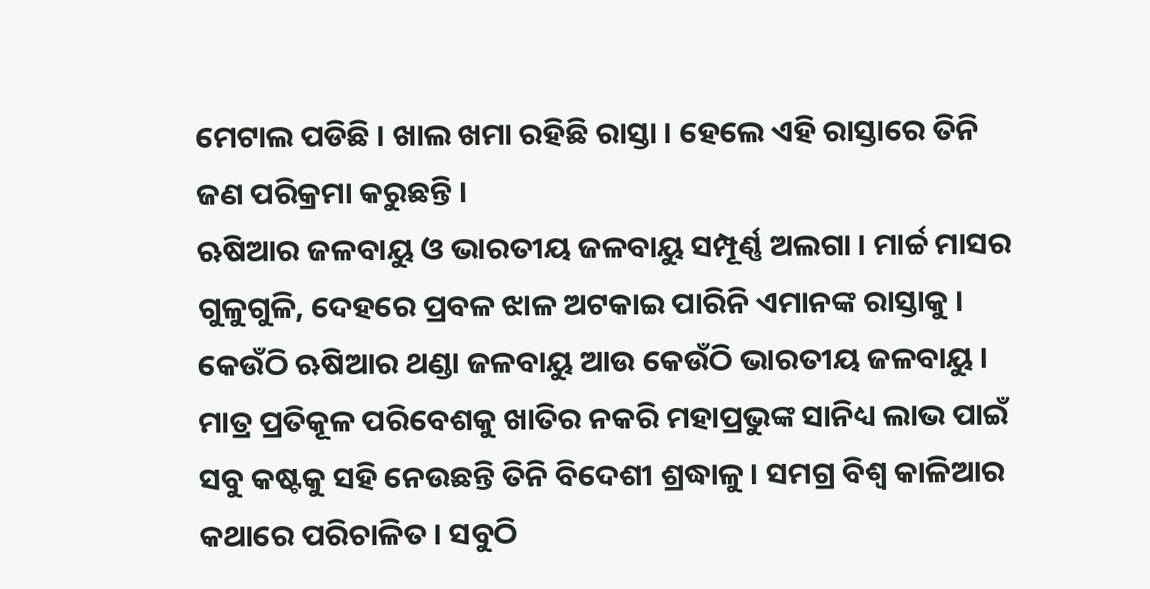ମେଟାଲ ପଡିଛି । ଖାଲ ଖମା ରହିଛି ରାସ୍ତା । ହେଲେ ଏହି ରାସ୍ତାରେ ତିନି ଜଣ ପରିକ୍ରମା କରୁଛନ୍ତି ।
ଋଷିଆର ଜଳବାୟୁ ଓ ଭାରତୀୟ ଜଳବାୟୁ ସମ୍ପୂର୍ଣ୍ଣ ଅଲଗା । ମାର୍ଚ୍ଚ ମାସର ଗୁଳୁଗୁଳି, ଦେହରେ ପ୍ରବଳ ଝାଳ ଅଟକାଇ ପାରିନି ଏମାନଙ୍କ ରାସ୍ତାକୁ । କେଉଁଠି ଋଷିଆର ଥଣ୍ଡା ଜଳବାୟୁ ଆଉ କେଉଁଠି ଭାରତୀୟ ଜଳବାୟୁ । ମାତ୍ର ପ୍ରତିକୂଳ ପରିବେଶକୁ ଖାତିର ନକରି ମହାପ୍ରଭୁଙ୍କ ସାନିଧ୍ୟ ଲାଭ ପାଇଁ ସବୁ କଷ୍ଟକୁ ସହି ନେଉଛନ୍ତି ତିନି ବିଦେଶୀ ଶ୍ରଦ୍ଧାଳୁ । ସମଗ୍ର ବିଶ୍ୱ କାଳିଆର କଥାରେ ପରିଚାଳିତ । ସବୁଠି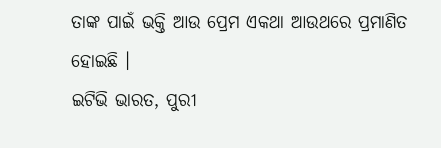ତାଙ୍କ ପାଇଁ ଭକ୍ତି ଆଉ ପ୍ରେମ ଏକଥା ଆଉଥରେ ପ୍ରମାଣିତ ହୋଇଛି ।
ଇଟିଭି ଭାରତ, ପୁରୀ